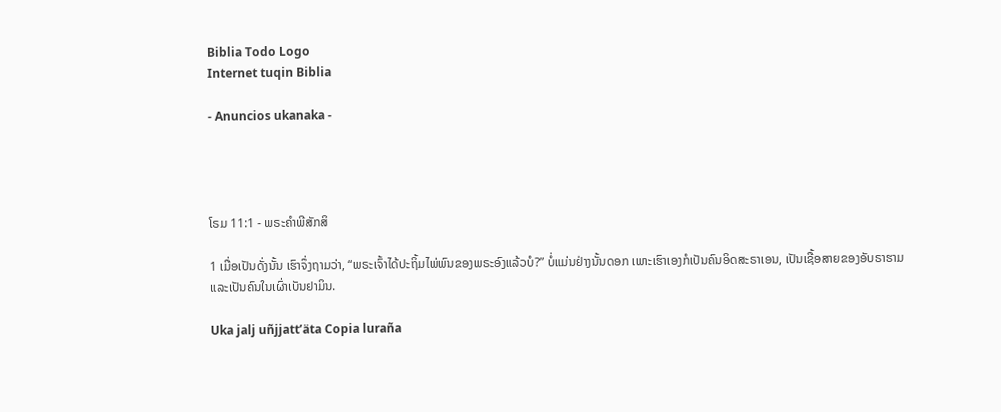Biblia Todo Logo
Internet tuqin Biblia

- Anuncios ukanaka -




ໂຣມ 11:1 - ພຣະຄຳພີສັກສິ

1 ເມື່ອເປັນດັ່ງນັ້ນ ເຮົາຈຶ່ງຖາມວ່າ, “ພຣະເຈົ້າໄດ້ປະຖິ້ມໄພ່ພົນຂອງພຣະອົງແລ້ວບໍ?” ບໍ່ແມ່ນຢ່າງນັ້ນດອກ ເພາະເຮົາເອງກໍເປັນຄົນອິດສະຣາເອນ, ເປັນເຊື້ອສາຍຂອງອັບຣາຮາມ ແລະເປັນຄົນໃນເຜົ່າເບັນຢາມິນ.

Uka jalj uñjjattʼäta Copia luraña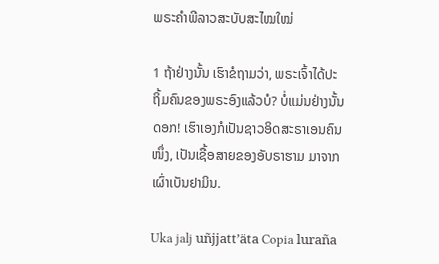ພຣະຄຳພີລາວສະບັບສະໄໝໃໝ່

1 ຖ້າຢ່າງນັ້ນ ເຮົາຂໍຖາມວ່າ, ພຣະເຈົ້າໄດ້ປະຖິ້ມຄົນຂອງພຣະອົງແລ້ວບໍ? ບໍ່ແມ່ນຢ່າງນັ້ນດອກ! ເຮົາເອງກໍເປັນຊາວອິດສະຣາເອນຄົນໜຶ່ງ, ເປັນເຊື້ອສາຍຂອງອັບຣາຮາມ ມາຈາກເຜົ່າເບັນຢາມິນ.

Uka jalj uñjjattʼäta Copia luraña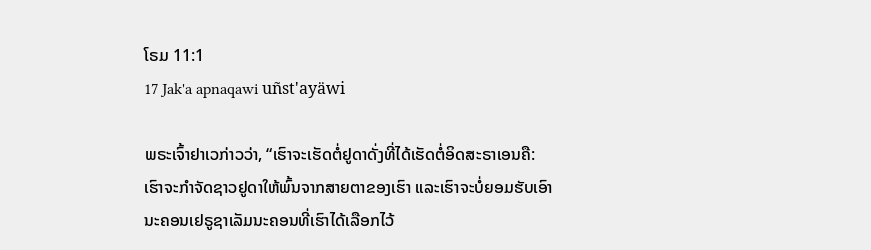ໂຣມ 11:1
17 Jak'a apnaqawi uñst'ayäwi

ພຣະເຈົ້າຢາເວກ່າວວ່າ, “ເຮົາຈະເຮັດຕໍ່ຢູດາດັ່ງທີ່ໄດ້ເຮັດຕໍ່ອິດສະຣາເອນຄື: ເຮົາຈະກຳຈັດຊາວຢູດາໃຫ້ພົ້ນຈາກສາຍຕາຂອງເຮົາ ແລະເຮົາຈະບໍ່ຍອມຮັບເອົານະຄອນເຢຣູຊາເລັມນະຄອນທີ່ເຮົາໄດ້ເລືອກໄວ້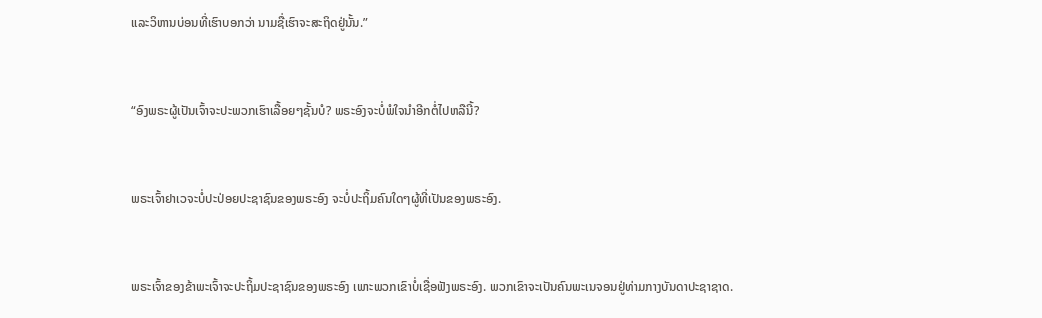ແລະວິຫານບ່ອນທີ່ເຮົາບອກວ່າ ນາມຊື່ເຮົາຈະສະຖິດຢູ່ນັ້ນ.”


“ອົງພຣະຜູ້ເປັນເຈົ້າຈະປະພວກເຮົາເລື້ອຍໆຊັ້ນບໍ? ພຣະອົງຈະບໍ່ພໍໃຈນຳອີກຕໍ່ໄປຫລືນີ້?


ພຣະເຈົ້າຢາເວຈະບໍ່ປະປ່ອຍປະຊາຊົນຂອງພຣະອົງ ຈະບໍ່ປະຖິ້ມຄົນໃດໆຜູ້ທີ່ເປັນຂອງພຣະອົງ.


ພຣະເຈົ້າຂອງຂ້າພະເຈົ້າຈະປະຖິ້ມປະຊາຊົນຂອງພຣະອົງ ເພາະພວກເຂົາບໍ່ເຊື່ອຟັງພຣະອົງ. ພວກເຂົາຈະເປັນຄົນພະເນຈອນຢູ່ທ່າມກາງບັນດາປະຊາຊາດ.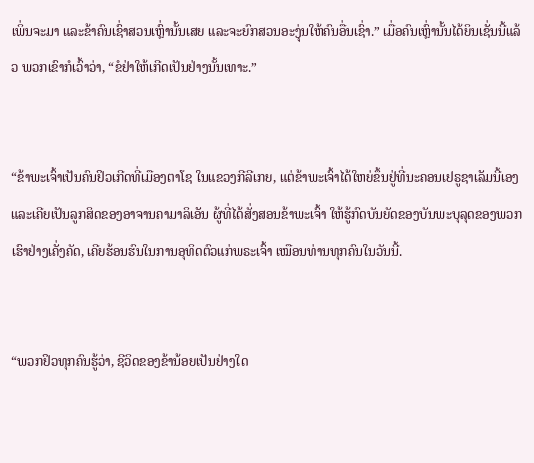ເພິ່ນຈະມາ ແລະຂ້າຄົນເຊົ່າສວນເຫຼົ່ານັ້ນເສຍ ແລະຈະຍົກສວນອະງຸ່ນໃຫ້ຄົນອື່ນເຊົ່າ.” ເມື່ອຄົນເຫຼົ່ານັ້ນໄດ້ຍິນເຊັ່ນນີ້ແລ້ວ ພວກເຂົາກໍເວົ້າວ່າ, “ຂໍຢ່າໃຫ້ເກີດເປັນຢ່າງນັ້ນເທາະ.”


“ຂ້າພະເຈົ້າເປັນຄົນຢິວເກີດທີ່ເມືອງຕາໂຊ ໃນແຂວງກີລີເກຍ, ແຕ່ຂ້າພະເຈົ້າໄດ້ໃຫຍ່ຂຶ້ນຢູ່ທີ່ນະຄອນເຢຣູຊາເລັມນີ້ເອງ ແລະເຄີຍເປັນລູກສິດຂອງອາຈານຄາມາລິເອັນ ຜູ້ທີ່ໄດ້ສັ່ງສອນຂ້າພະເຈົ້າ ໃຫ້ຮູ້ກົດບັນຍັດຂອງບັນພະບຸລຸດຂອງພວກເຮົາຢ່າງເຄັ່ງຄັດ, ເຄີຍຮ້ອນຮົນໃນການອຸທິດຕົວແກ່ພຣະເຈົ້າ ເໝືອນທ່ານທຸກຄົນໃນວັນນີ້.


“ພວກຢິວທຸກຄົນຮູ້ວ່າ, ຊີວິດຂອງຂ້ານ້ອຍເປັນຢ່າງໃດ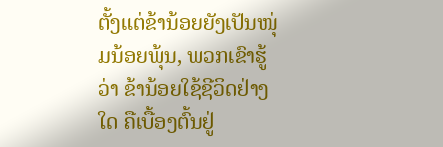ຕັ້ງແຕ່ຂ້ານ້ອຍຍັງເປັນໜຸ່ມນ້ອຍພຸ້ນ, ພວກເຂົາຮູ້ວ່າ ຂ້ານ້ອຍໃຊ້ຊີວິດຢ່າງໃດ ຄືເບື້ອງຕົ້ນຢູ່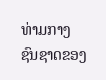ທ່າມກາງຊົນຊາດຂອງ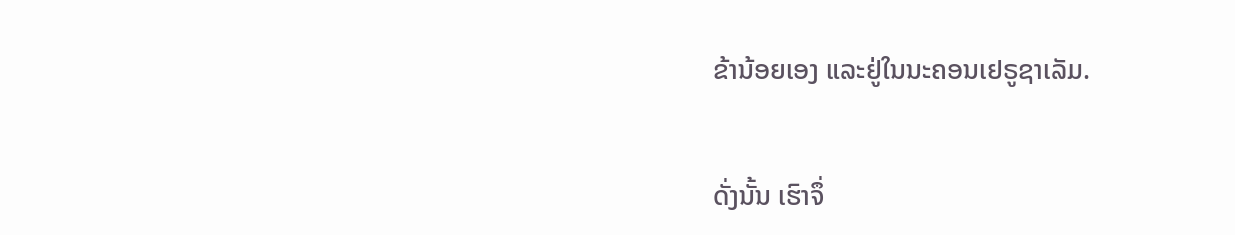ຂ້ານ້ອຍເອງ ແລະຢູ່ໃນນະຄອນເຢຣູຊາເລັມ.


ດັ່ງນັ້ນ ເຮົາຈຶ່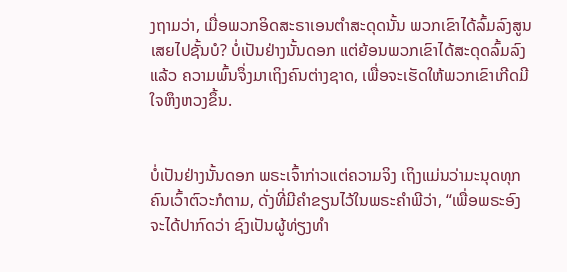ງຖາມວ່າ, ເມື່ອພວກອິດສະຣາເອນຕຳສະດຸດນັ້ນ ພວກເຂົາໄດ້ລົ້ມລົງສູນເສຍໄປຊັ້ນບໍ? ບໍ່ເປັນຢ່າງນັ້ນດອກ ແຕ່ຍ້ອນພວກເຂົາໄດ້ສະດຸດລົ້ມລົງແລ້ວ ຄວາມພົ້ນຈຶ່ງມາເຖິງຄົນຕ່າງຊາດ, ເພື່ອຈະເຮັດໃຫ້ພວກເຂົາເກີດມີໃຈຫຶງຫວງຂຶ້ນ.


ບໍ່ເປັນຢ່າງນັ້ນດອກ ພຣະເຈົ້າກ່າວແຕ່ຄວາມຈິງ ເຖິງແມ່ນວ່າມະນຸດທຸກຄົນເວົ້າຕົວະກໍຕາມ, ດັ່ງທີ່ມີຄຳຂຽນໄວ້ໃນພຣະຄຳພີວ່າ, “ເພື່ອພຣະອົງຈະໄດ້ປາກົດວ່າ ຊົງເປັນຜູ້ທ່ຽງທຳ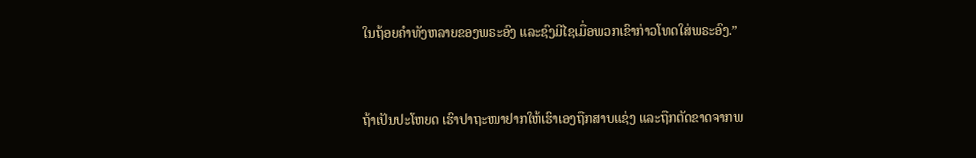ໃນຖ້ອຍຄຳທັງຫລາຍຂອງພຣະອົງ ແລະຊົງມີໄຊເມື່ອພວກເຂົາກ່າວໂທດໃສ່ພຣະອົງ.”


ຖ້າເປັນປະໂຫຍດ ເຮົາປາຖະໜາຢາກໃຫ້ເຮົາເອງຖືກສາບແຊ່ງ ແລະຖືກຕັດຂາດຈາກພ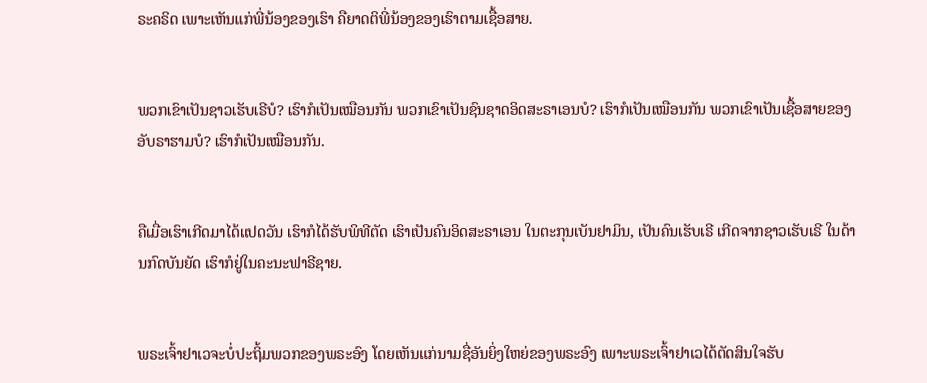ຣະຄຣິດ ເພາະເຫັນແກ່ພີ່ນ້ອງຂອງເຮົາ ຄືຍາດຕິພີ່ນ້ອງຂອງເຮົາຕາມເຊື້ອສາຍ.


ພວກເຂົາເປັນຊາວເຮັບເຣີບໍ? ເຮົາກໍເປັນເໝືອນກັນ ພວກເຂົາເປັນຊົນຊາດອິດສະຣາເອນບໍ? ເຮົາກໍເປັນເໝືອນກັນ ພວກເຂົາເປັນເຊື້ອສາຍຂອງອັບຣາຮາມບໍ? ເຮົາກໍເປັນເໝືອນກັນ.


ຄືເມື່ອເຮົາເກີດມາໄດ້ແປດວັນ ເຮົາກໍໄດ້ຮັບພິທີຕັດ ເຮົາເປັນຄົນອິດສະຣາເອນ ໃນຕະກຸນເບັນຢາມິນ, ເປັນຄົນເຮັບເຣີ ເກີດຈາກຊາວເຮັບເຣີ ໃນດ້ານກົດບັນຍັດ ເຮົາກໍຢູ່ໃນຄະນະຟາຣີຊາຍ.


ພຣະເຈົ້າຢາເວຈະບໍ່ປະຖິ້ມພວກຂອງພຣະອົງ ໂດຍເຫັນແກ່ນາມຊື່ອັນຍິ່ງໃຫຍ່ຂອງພຣະອົງ ເພາະພຣະເຈົ້າຢາເວໄດ້ຕັດສິນໃຈຮັບ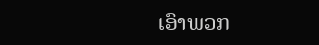ເອົາພວກ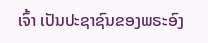ເຈົ້າ ເປັນປະຊາຊົນຂອງພຣະອົງ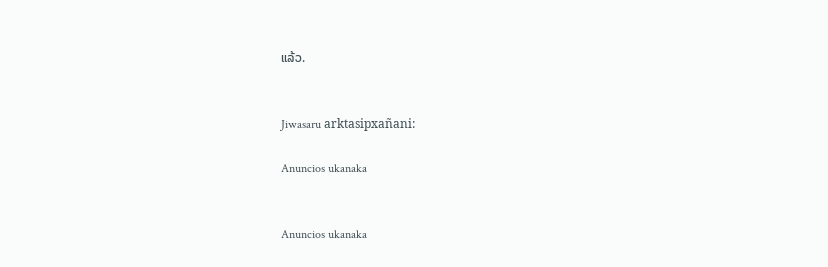ແລ້ວ.


Jiwasaru arktasipxañani:

Anuncios ukanaka


Anuncios ukanaka